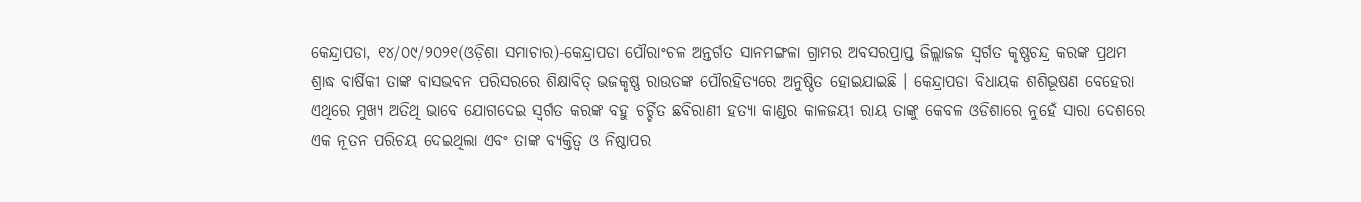କେନ୍ଦ୍ରାପଡା, ୧୪/୦୯/୨୦୨୧(ଓଡ଼ିଶା ସମାଚାର)-କେନ୍ଦ୍ରାପଡା ପୌରାଂଚଳ ଅନ୍ତର୍ଗତ ସାନମଙ୍ଗଳା ଗ୍ରାମର ଅବସରପ୍ରାପ୍ତ ଜିଲ୍ଲାଜଜ ସ୍ୱର୍ଗତ କୃଷ୍ଣଚନ୍ଦ୍ର କରଙ୍କ ପ୍ରଥମ ଶ୍ରାଦ୍ଧ ବାର୍ଷିକୀ ତାଙ୍କ ବାସଭବନ ପରିସରରେ ଶିକ୍ଷାବିତ୍ ଭଜକୃଷ୍ଣ ରାଉତଙ୍କ ପୌରହିତ୍ୟରେ ଅନୁଷ୍ଠିତ ହୋଇଯାଇଛି । କେନ୍ଦ୍ରାପଡା ବିଧାୟକ ଶଶିଭୂଷଣ ବେହେରା ଏଥିରେ ମୁଖ୍ୟ ଅତିଥି ଭାବେ ଯୋଗଦେଇ ସ୍ୱର୍ଗତ କରଙ୍କ ବହୁ ଚର୍ଚ୍ଚିତ ଛବିରାଣୀ ହତ୍ୟା କାଣ୍ଡର କାଳଜୟୀ ରାୟ ତାଙ୍କୁ କେବଳ ଓଡିଶାରେ ନୁହେଁ ସାରା ଦେଶରେ ଏକ ନୂତନ ପରିଚୟ ଦେଇଥିଲା ଏବଂ ତାଙ୍କ ବ୍ୟକ୍ତିତ୍ୱ ଓ ନିଷ୍ଠାପର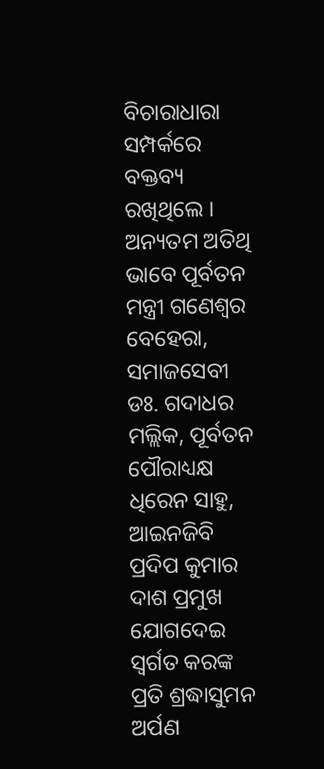ବିଚାରାଧାରା ସମ୍ପର୍କରେ ବକ୍ତବ୍ୟ ରଖିଥିଲେ । ଅନ୍ୟତମ ଅତିଥି ଭାବେ ପୂର୍ବତନ ମନ୍ତ୍ରୀ ଗଣେଶ୍ୱର ବେହେରା, ସମାଜସେବୀ ଡଃ. ଗଦାଧର ମଲ୍ଲିକ, ପୂର୍ବତନ ପୌରାଧ୍ୟକ୍ଷ ଧିରେନ ସାହୁ, ଆଇନଜିବି ପ୍ରଦିପ କୁମାର ଦାଶ ପ୍ରମୁଖ ଯୋଗଦେଇ ସ୍ୱର୍ଗତ କରଙ୍କ ପ୍ରତି ଶ୍ରଦ୍ଧାସୁମନ ଅର୍ପଣ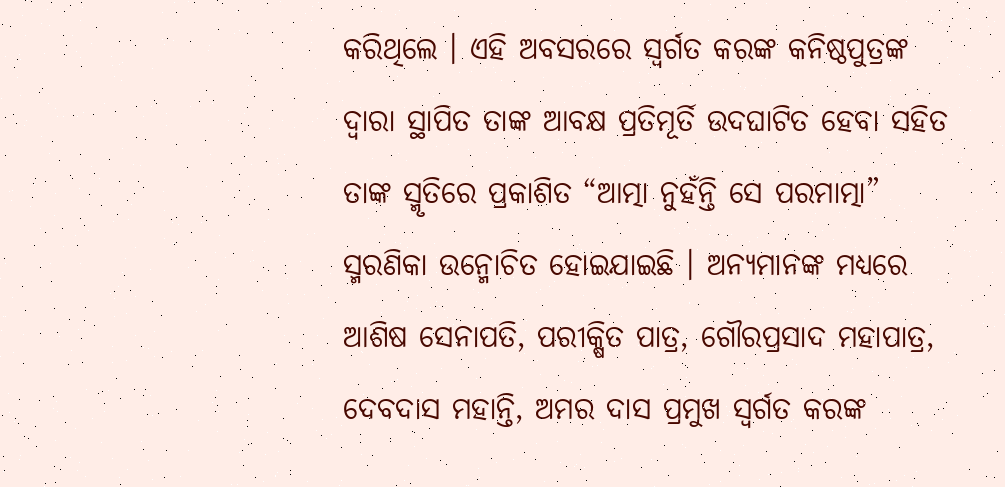କରିଥିଲେ । ଏହି ଅବସରରେ ସ୍ୱର୍ଗତ କରଙ୍କ କନିଷ୍ଠପୁତ୍ରଙ୍କ ଦ୍ୱାରା ସ୍ଥାପିତ ତାଙ୍କ ଆବକ୍ଷ ପ୍ରତିମୂର୍ତି ଉଦଘାଟିତ ହେବା ସହିତ ତାଙ୍କ ସ୍ମୃତିରେ ପ୍ରକାଶିତ “ଆତ୍ମା ନୁହଁନ୍ତି ସେ ପରମାତ୍ମା” ସ୍ମରଣିକା ଉନ୍ମୋଚିତ ହୋଇଯାଇଛି । ଅନ୍ୟମାନଙ୍କ ମଧ୍ୟରେ ଆଶିଷ ସେନାପତି, ପରୀକ୍ଷିତ ପାତ୍ର, ଗୌରପ୍ରସାଦ ମହାପାତ୍ର, ଦେବଦାସ ମହାନ୍ତି, ଅମର ଦାସ ପ୍ରମୁଖ ସ୍ୱର୍ଗତ କରଙ୍କ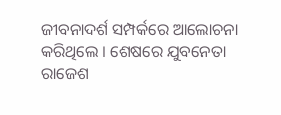ଜୀବନାଦର୍ଶ ସମ୍ପର୍କରେ ଆଲୋଚନା କରିଥିଲେ । ଶେଷରେ ଯୁବନେତା ରାଜେଶ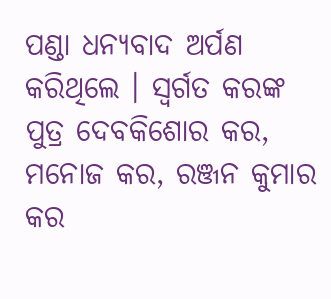ପଣ୍ଡା ଧନ୍ୟବାଦ ଅର୍ପଣ କରିଥିଲେ । ସ୍ୱର୍ଗତ କରଙ୍କ ପୁତ୍ର ଦେବକିଶୋର କର, ମନୋଜ କର, ରଞ୍ଜନ କୁମାର କର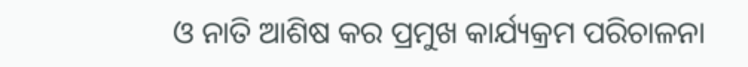ଓ ନାତି ଆଶିଷ କର ପ୍ରମୁଖ କାର୍ଯ୍ୟକ୍ରମ ପରିଚାଳନା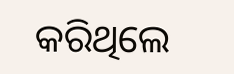କରିଥିଲେ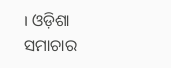। ଓଡ଼ିଶା ସମାଚାର